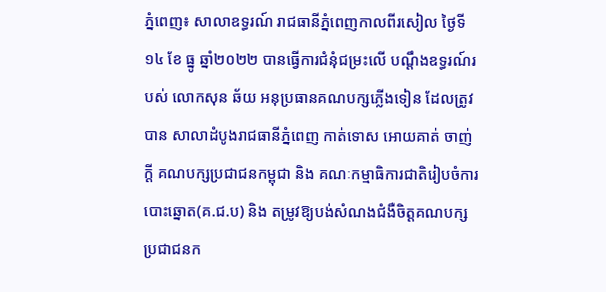ភ្នំពេញ៖ សាលាឧទ្ធរណ៍ រាជធានីភ្នំពេញកាលពីរសៀល ថ្ងៃទី ១៤ ខែ ធ្នូ ឆ្នាំ២០២២ បានធ្វើការជំនុំជម្រះលើ បណ្តឹងឧទ្ធរណ៍របស់ លោកសុន ឆ័យ អនុប្រធានគណបក្សភ្លើងទៀន ដែលត្រូវបាន សាលាដំបូងរាជធានីភ្នំពេញ កាត់ទោស អោយគាត់ ចាញ់ក្តី គណបក្សប្រជាជនកម្ពុជា និង គណៈកម្មាធិការជាតិរៀបចំការបោះឆ្នោត(គ.ជ.ប) និង តម្រូវឱ្យបង់សំណងជំងឺចិត្តគណបក្សប្រជាជនក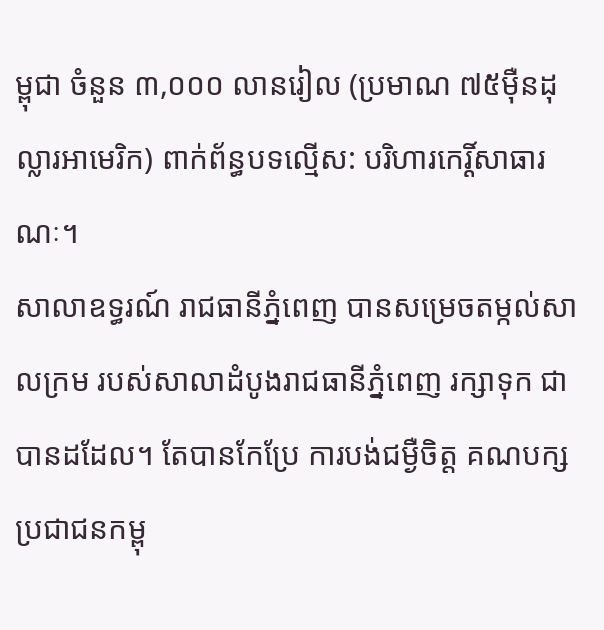ម្ពុជា ចំនួន ៣,០០០ លានរៀល (ប្រមាណ ៧៥ម៉ឺនដុល្លារអាមេរិក) ពាក់ព័ន្ធបទល្មើស: បរិហារកេរ្តិ៍សាធារណៈ។
សាលាឧទ្ធរណ៍ រាជធានីភ្នំពេញ បានសម្រេចតម្កល់សាលក្រម របស់សាលាដំបូងរាជធានីភ្នំពេញ រក្សាទុក ជាបានដដែល។ តែបានកែប្រែ ការបង់ជម្ងឺចិត្ត គណបក្សប្រជាជនកម្ពុ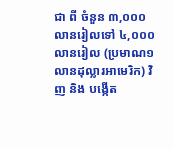ជា ពី ចំនួន ៣,០០០ លានរៀលទៅ ៤,០០០លានរៀល (ប្រមាណ១លានដុល្លារអាមេរិក) វិញ និង បង្កើត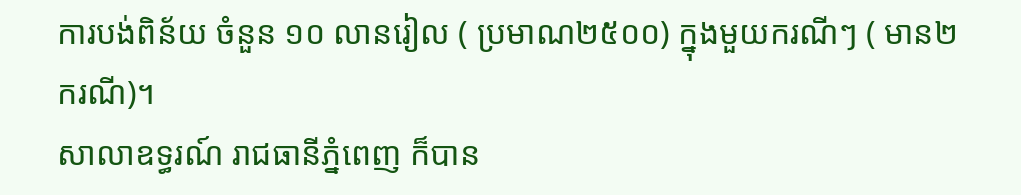ការបង់ពិន័យ ចំនួន ១០ លានរៀល ( ប្រមាណ២៥០០) ក្នុងមួយករណីៗ ( មាន២ ករណី)។
សាលាឧទ្ធរណ៍ រាជធានីភ្នំពេញ ក៏បាន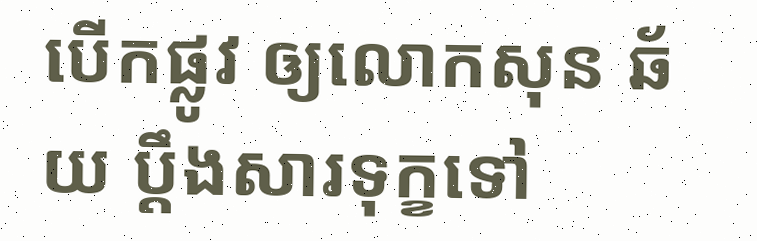បើកផ្លូវ ឲ្យលោកសុន ឆ័យ ប្តឹងសារទុក្ខទៅ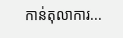កាន់តុលាការ...